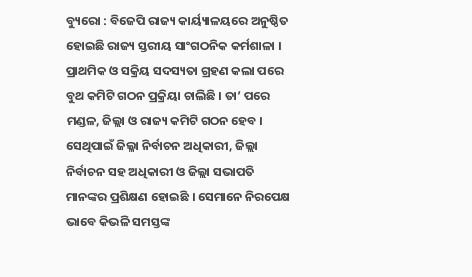ବ୍ୟୁରୋ : ବିଜେପି ରାଜ୍ୟ କାର୍ୟ୍ୟାଳୟରେ ଅନୁଷ୍ଠିତ ହୋଇଛି ରାଜ୍ୟ ସ୍ତରୀୟ ସାଂଗଠନିକ କର୍ମଶାଳା । ପ୍ରାଥମିକ ଓ ସକ୍ରିୟ ସଦସ୍ୟତା ଗ୍ରହଣ କଲା ପରେ ବୁଥ କମିଟି ଗଠନ ପ୍ରକ୍ରିୟା ଚାଲିଛି । ତା’ ପରେ ମଣ୍ଡଳ, ଜିଲ୍ଲା ଓ ରାଜ୍ୟ କମିଟି ଗଠନ ହେବ । ସେଥିପାଇଁ ଜିଲ୍ଳା ନିର୍ବାଚନ ଅଧିକାରୀ, ଜିଲ୍ଲା ନିର୍ବାଚନ ସହ ଅଧିକାରୀ ଓ ଜିଲ୍ଲା ସଭାପତି ମାନଙ୍କର ପ୍ରଶିକ୍ଷଣ ହୋଇଛି । ସେମାନେ ନିରପେକ୍ଷ ଭାବେ କିଭଳି ସମସ୍ତଙ୍କ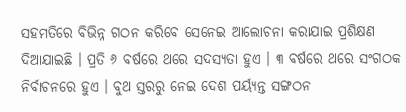ସହମତିରେ ବିଭିନ୍ନ ଗଠନ କରିବେ ସେନେଇ ଆଲୋଚନା କରାଯାଇ ପ୍ରଶିକ୍ଷଣ ଦିଆଯାଇଛି । ପ୍ରତି ୬ ବର୍ଷରେ ଥରେ ସଦସ୍ୟତା ହୁଏ । ୩ ବର୍ଷରେ ଥରେ ସଂଗଠକ ନିର୍ବାଚନରେ ହୁଏ । ବୁଥ ସ୍ତରରୁ ନେଇ ଦେଶ ପର୍ୟ୍ୟନ୍ତ ସଙ୍ଗଠନ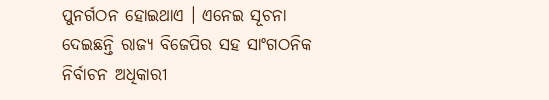ପୁନର୍ଗଠନ ହୋଇଥାଏ । ଏନେଇ ସୂଚନା ଦେଇଛନ୍ତି ରାଜ୍ୟ ବିଜେପିର ସହ ସାଂଗଠନିକ ନିର୍ବାଚନ ଅଧିକାରୀ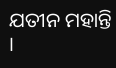ଯତୀନ ମହାନ୍ତି ।